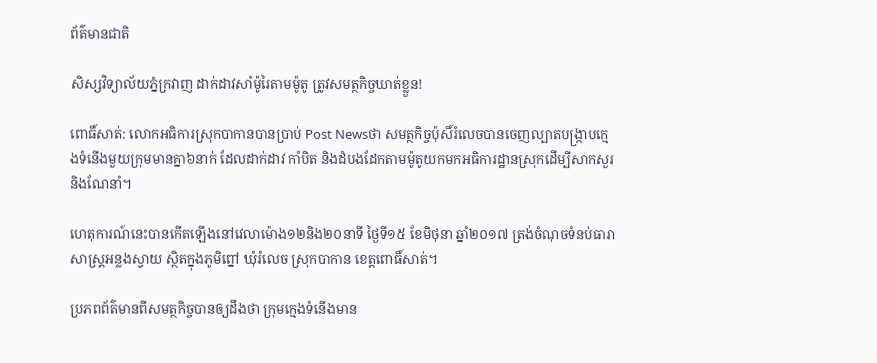ព័ត៌មានជាតិ

សិស្សវិទ្យាល័យភ្នំក្រវាញ ដាក់ដាវសាំម៉ូរៃតាមម៉ូតូ ត្រូវសមត្ថកិច្ចឃាត់ខ្លួន!

ពោធិ៍សាត់: លោកអធិការស្រុកបាកានបានប្រាប់ Post Newsថា សមត្ថកិច្ចប៉ុសិ៍រំលេចបានចេញល្បាតបង្ក្រាបក្មេងទំនើងមួយក្រុមមានគ្នា៦នាក់ ដែលដាក់ដាវ កាំបិត និងដំបងដែកតាមម៉ូតូយកមកអធិការដ្ឋានស្រុកដើម្បីសាកសួរនិងណែនាំ។

ហេតុការណ៍នេះបានកើតឡើងនៅវេលាម៉ោង១២និង២០នាទី ថ្ងៃទី១៥ ខែមិថុនា ឆ្នាំ២០១៧ ត្រង់ចំណុចទំនប់ធារាសាស្ត្រអន្លងស្វាយ ស្ថិតក្នុងភូមិព្នៅ ឃុំរំលេច ស្រុកបាកាន ខេត្តពោធិ៍សាត់។

ប្រភពព័ត៌មានពីសមត្ថកិច្ចបានឲ្យដឹងថា ក្រុមក្មេងទំនើងមាន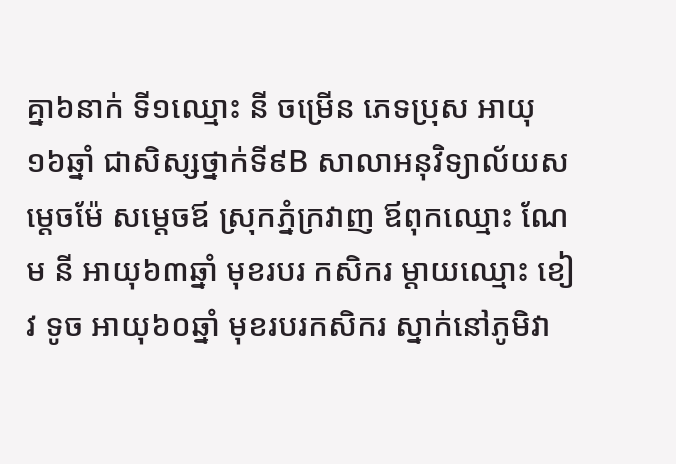គ្នា៦នាក់ ទី១ឈ្មោះ នី ចម្រើន ភេទប្រុស អាយុ១៦ឆ្នាំ ជាសិស្សថ្នាក់ទី៩B សាលាអនុវិទ្យាល័យសម្ដេចម៉ែ សម្ដេចឪ ស្រុកភ្នំក្រវាញ ឪពុកឈ្មោះ ណែម នី អាយុ៦៣ឆ្នាំ មុខរបរ កសិករ ម្ដាយឈ្មោះ ខៀវ ទូច អាយុ៦០ឆ្នាំ មុខរបរកសិករ ស្នាក់នៅភូមិវា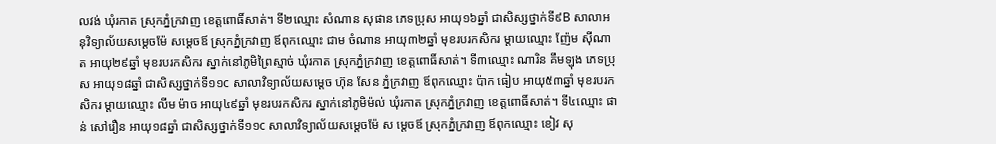លវង់ ឃុំរកាត ស្រុកភ្នំក្រវាញ ខេត្តពោធិ៍សាត់។ ទី២ឈ្មោះ សំណាន សុផាន ភេទប្រុស អាយុ១៦ឆ្នាំ ជាសិស្សថ្នាក់ទី៩B សាលាអនុវិទ្យាល័យសម្ដេចម៉ែ សម្ដេចឪ ស្រុកភ្នំក្រវាញ ឪពុកឈ្មោះ ជាម ចំណាន អាយុ៣២ឆ្នាំ មុខរបរកសិករ ម្ដាយឈ្មោះ ញ៉ែម ស៊ីណាត អាយុ២៩ឆ្នាំ មុខរបរកសិករ ស្នាក់នៅភូមិព្រៃស្មាច់ ឃុំរកាត ស្រុកភ្នំក្រវាញ ខេត្តពោធិ៍សាត់។ ទី៣ឈ្មោះ ណារិន គឹមឡុង ភេទប្រុស អាយុ១៨ឆ្នាំ ជាសិស្សថ្នាក់ទី១១c សាលាវិទ្យាល័យសម្ដេច ហ៊ុន សែន ភ្នំក្រវាញ ឪពុកឈ្មោះ ប៉ាក ធៀប អាយុ៥៣ឆ្នាំ មុខរបរកសិករ ម្ដាយឈ្មោះ លីម ម៉ាច អាយុ៤៩ឆ្នាំ មុខរបរកសិករ ស្នាក់នៅភូមិម៉ល់ ឃុំរកាត ស្រុកភ្នំក្រវាញ ខេត្តពោធិ៍សាត់។ ទី៤ឈ្មោះ ផាន់ សៅរឿន អាយុ១៨ឆ្នាំ ជាសិស្សថ្នាក់ទី១១c សាលាវិទ្យាល័យសម្ដេចម៉ែ ស ម្ដេចឪ ស្រុកភ្នំក្រវាញ ឪពុកឈ្មោះ ខៀវ សុ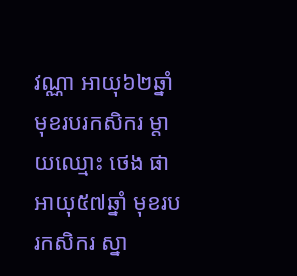វណ្ណា អាយុ៦២ឆ្នាំ មុខរបរកសិករ ម្ដាយឈ្មោះ ថេង ផា អាយុ៥៧ឆ្នាំ មុខរបរកសិករ ស្នា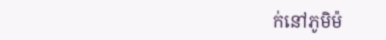ក់នៅភូមិម៉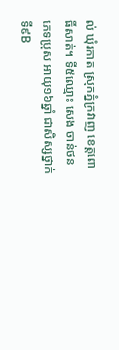ល់ ឃុំរកាត ស្រុកភ្នំក្រវាញ ខេត្តពោធិ៍សាត់។ ទី៥ឈ្មោះ សេង ចាន់ថន ភេទប្រុស អាយុ១៦ឆ្នាំ ជាសិស្សថ្នាក់ទី៩B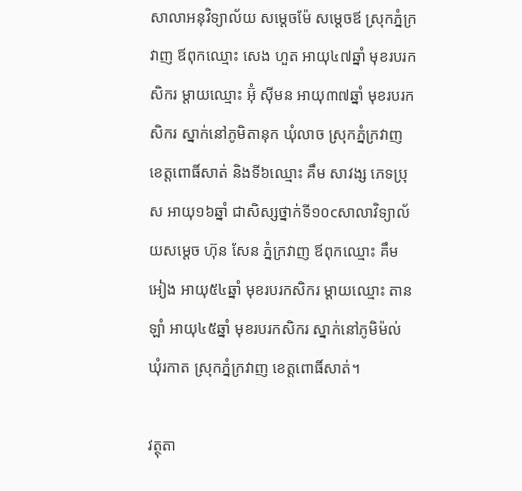សាលាអនុវិទ្យាល័យ សម្ដេចម៉ែ សម្ដេចឪ ស្រុកភ្នំក្រវាញ ឪពុកឈ្មោះ សេង ហួត អាយុ៤៧ឆ្នាំ មុខរបរកសិករ ម្ដាយឈ្មោះ អ៊ុំ ស៊ីមន អាយុ៣៧ឆ្នាំ មុខរបរកសិករ ស្នាក់នៅភូមិតានុក ឃុំលាច ស្រុកភ្នំក្រវាញ ខេត្តពោធិ៍សាត់ និងទី៦ឈ្មោះ គឹម សាវង្ស ភេទប្រុស អាយុ១៦ឆ្នាំ ជាសិស្សថ្នាក់ទី១០cសាលាវិទ្យាល័យសម្ដេច ហ៊ុន សែន ភ្នំក្រវាញ ឪពុកឈ្មោះ គឹម អៀង អាយុ៥៤ឆ្នាំ មុខរបរកសិករ ម្ដាយឈ្មោះ តាន ឡាំ អាយុ៤៥ឆ្នាំ មុខរបរកសិករ ស្នាក់នៅភូមិម៉ល់ ឃុំរកាត ស្រុកភ្នំក្រវាញ ខេត្តពោធិ៍សាត់។

វត្ថុតា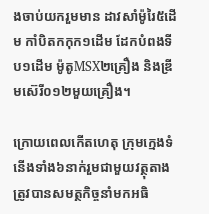ងចាប់យករួមមាន ដាវសាំម៉ូរៃ៥ដើម កាំបិតកកុក១ដើម ដែកបំពងទីប១ដើម ម៉ូតូMSX២គ្រឿង និងឌ្រីមស៊េរី០១២មួយគ្រឿង។

ក្រោយពេលកើតហេតុ ក្រុមក្មេងទំនើងទាំង៦នាក់រួមជាមួយវត្ថុតាង ត្រូវបានសមត្ថកិច្ចនាំមកអធិ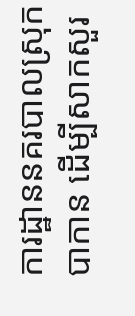ការដ្ឋាននគរបាលស្រុកបាកាន ដើម្បីសាកសួរ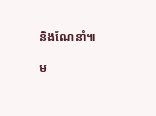និងណែនាំ៕

ម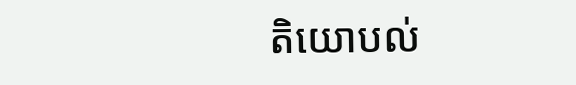តិយោបល់